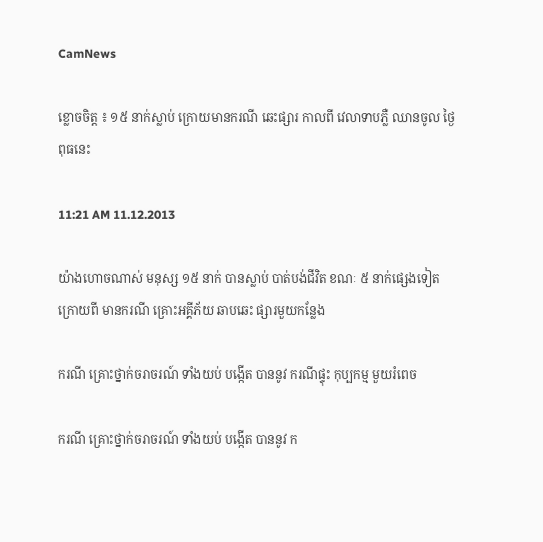CamNews

ខ្លោចចិត្ត ៖ ១៥ នាក់ស្លាប់ ក្រោយមានករណី ឆេះផ្សារ កាលពី វេលាទាបភ្លឺ ឈានចូល ថ្ងៃពុធនេះ

11:21 AM 11.12.2013

យ៉ាងហោចណាស់ មនុស្ស ១៥ នាក់ បានស្លាប់ បាត់បង់ជីវិត ខណៈ ៥ នាក់ផ្សេងទៀត ក្រោយពី មានករណី គ្រោះអគ្គីភ័យ ឆាបឆេះ ផ្សារមួយកន្លែង

ករណី គ្រោះថ្នាក់ចរាចរណ៍ ទាំងយប់ បង្កើត បាននូវ ករណីផ្ទុះ កុប្បកម្ម មួយរំពេច

ករណី គ្រោះថ្នាក់ចរាចរណ៍ ទាំងយប់ បង្កើត បាននូវ ក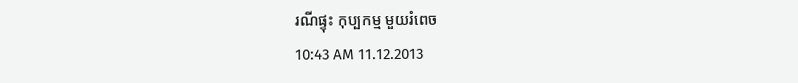រណីផ្ទុះ កុប្បកម្ម មួយរំពេច
10:43 AM 11.12.2013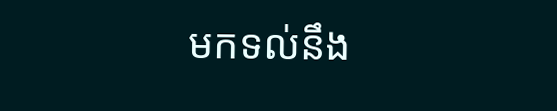មកទល់នឹង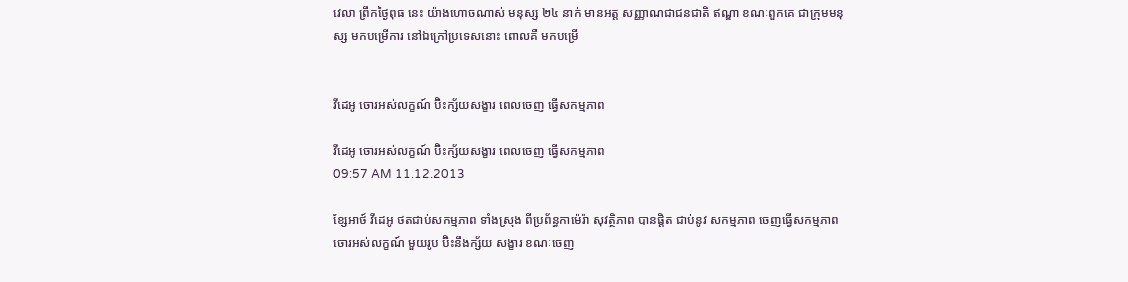វេលា ព្រឹកថ្ងៃពុធ នេះ យ៉ាងហោចណាស់ មនុស្ស ២៤ នាក់ មានអត្ត សញ្ញាណជាជនជាតិ ឥណ្ឌា ខណៈពួកគេ ជាក្រុមមនុស្ស មកបម្រើការ នៅឯក្រៅប្រទេសនោះ ពោលគឺ មកបម្រើ


វីដេអូ ចោរអស់លក្ខណ៍ ប៊ិះក្ស័យសង្ខារ ពេលចេញ ធ្វើសកម្មភាព

វីដេអូ ចោរអស់លក្ខណ៍ ប៊ិះក្ស័យសង្ខារ ពេលចេញ ធ្វើសកម្មភាព
09:57 AM 11.12.2013

ខ្សែអាថ៍ វីដេអូ ថតជាប់សកម្មភាព ទាំងស្រុង ពីប្រព័ន្ធកាម៉េរ៉ា សុវត្ថិភាព បានផ្តិត ជាប់នូវ សកម្មភាព ចេញធ្វើសកម្មភាព ចោរអស់លក្ខណ៍ មួយរូប ប៊ិះនឹងក្ស័យ សង្ខារ ខណៈចេញ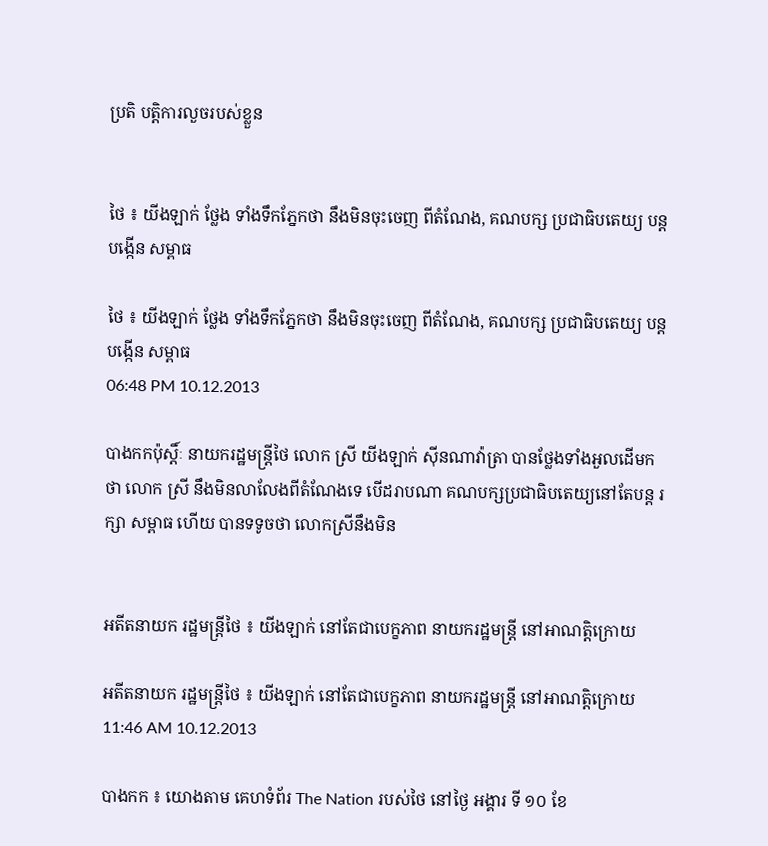ប្រតិ បត្តិការលួចរបស់ខ្លួន


ថៃ ៖ យីងឡាក់ ថ្លែង ទាំងទឹកភ្នែកថា នឹងមិនចុះចេញ ពីតំណែង, គណបក្ស ប្រជាធិបតេយ្យ បន្ដបង្កើន សម្ពាធ

ថៃ ៖ យីងឡាក់ ថ្លែង ទាំងទឹកភ្នែកថា នឹងមិនចុះចេញ ពីតំណែង, គណបក្ស ប្រជាធិបតេយ្យ បន្ដបង្កើន សម្ពាធ
06:48 PM 10.12.2013

បាងកកប៉ុស្ដិ៍ៈ នាយករដ្ឋមន្រ្តីថៃ លោក ស្រី យីងឡាក់ ស៊ីនណាវ៉ាត្រា បានថ្លែងទាំងអួលដើមក ថា លោក ស្រី នឹងមិនលាលែងពីតំណែងទេ បើដរាបណា គណបក្សប្រជាធិបតេយ្យនៅតែបន្ដ រក្សា សម្ពាធ ហើយ បានទទូចថា លោកស្រីនឹងមិន


អតីតនាយក រដ្ឋមន្រ្តីថៃ ៖ យីងឡាក់ នៅតែជាបេក្ខភាព នាយករដ្ឋមន្រ្តី នៅអាណត្តិក្រោយ

អតីតនាយក រដ្ឋមន្រ្តីថៃ ៖ យីងឡាក់ នៅតែជាបេក្ខភាព នាយករដ្ឋមន្រ្តី នៅអាណត្តិក្រោយ
11:46 AM 10.12.2013

បាងកក ៖ យោងតាម គេហទំព័រ The Nation របស់ថៃ នៅថ្ងៃ អង្គារ ទី ១០ ខែ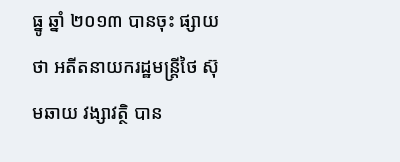ធ្នូ ឆ្នាំ ២០១៣ បានចុះ ផ្សាយថា អតីតនាយករដ្ឋមន្រ្តីថៃ ស៊ុមឆាយ វង្សាវត្ថិ បាន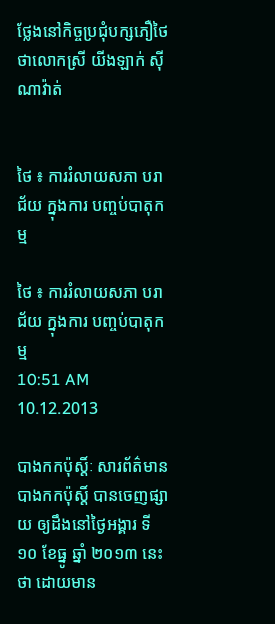ថ្លែងនៅកិច្ចប្រជុំបក្សភឿថៃ ថាលោកស្រី យីងឡាក់ ស៊ីណាវ៉ាត់


ថៃ ៖ ការរំលាយសភា បរាជ័យ ក្នុងការ បញ្ចប់បាតុកម្ម

ថៃ ៖ ការរំលាយសភា បរាជ័យ ក្នុងការ បញ្ចប់បាតុកម្ម
10:51 AM 10.12.2013

បាងកកប៉ុស្ដិ៍ៈ សារព័ត៌មាន បាងកកប៉ុស្ដិ៍ បានចេញផ្សាយ ឲ្យដឹងនៅថ្ងៃអង្គារ ទី១០ ខែធ្នូ ឆ្នាំ ២០១៣ នេះថា ដោយមាន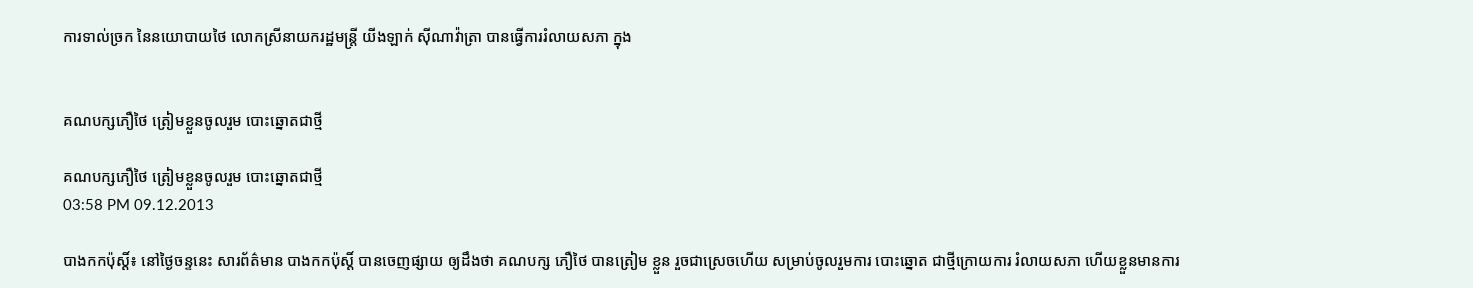ការទាល់ច្រក នៃនយោបាយថៃ លោកស្រីនាយករដ្ឋមន្រ្តី យីងឡាក់ ស៊ីណាវ៉ាត្រា បានធ្វើការរំលាយសភា ក្នុង


គណបក្សភឿថៃ ត្រៀមខ្លួនចូលរួម បោះឆ្នោតជាថ្មី

គណបក្សភឿថៃ ត្រៀមខ្លួនចូលរួម បោះឆ្នោតជាថ្មី
03:58 PM 09.12.2013

បាងកកប៉ុស្ដិ៍៖ នៅថ្ងៃចន្ទនេះ សារព័ត៌មាន បាងកកប៉ុស្ដិ៍ បានចេញផ្សាយ ឲ្យដឹងថា គណបក្ស ភឿថៃ បានត្រៀម ខ្លួន រួចជាស្រេចហើយ សម្រាប់ចូលរួមការ បោះឆ្នោត ជាថ្មីក្រោយការ រំលាយសភា ហើយខ្លួនមានការ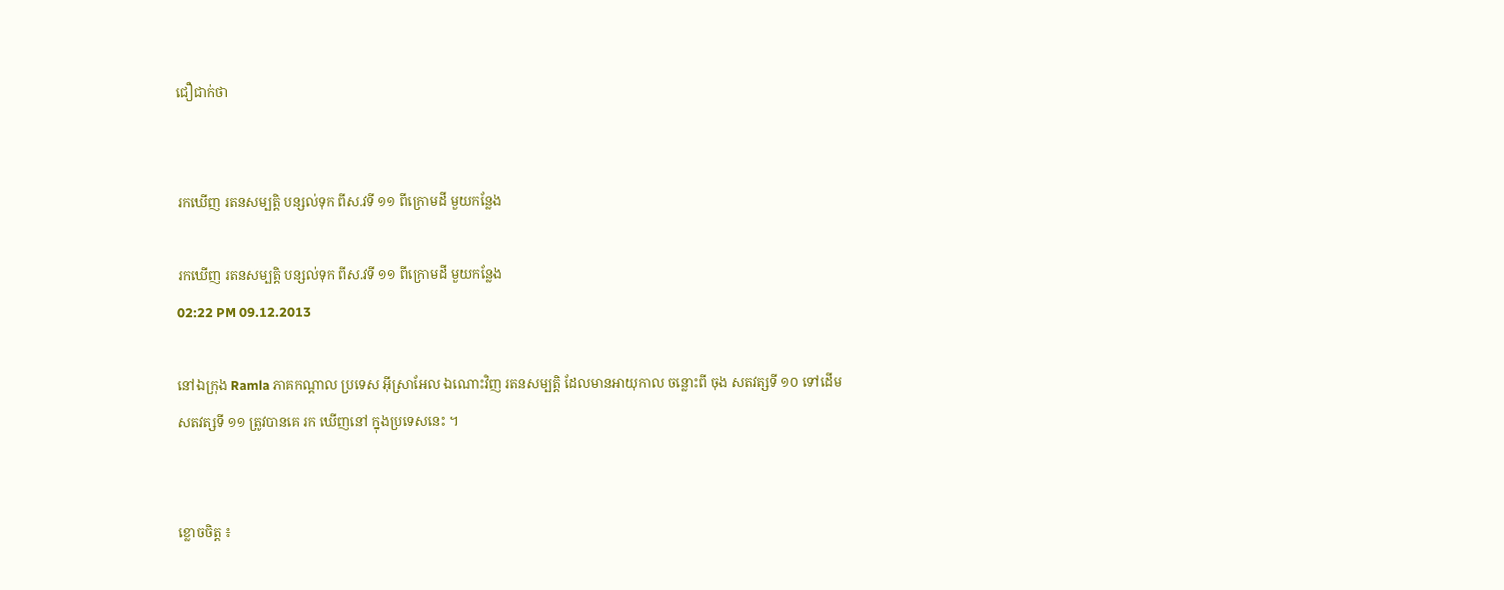ជឿជាក់ថា


រកឃើញ រតនសម្បត្តិ បន្សល់ទុក ពីស.វទី ១១ ពីក្រោមដី មួយកន្លែង

រកឃើញ រតនសម្បត្តិ បន្សល់ទុក ពីស.វទី ១១ ពីក្រោមដី មួយកន្លែង
02:22 PM 09.12.2013

នៅឯក្រុង Ramla ភាគកណ្តាល ប្រទេស អ៊ីស្រាអែល ឯណោះវិញ រតនសម្បត្តិ ដែលមានអាយុកាល ចន្លោះពី ចុង សតវត្សទី ១០ ទៅដើម សតវត្សទី ១១ ត្រូវបានគេ រក ឃើញនៅ ក្នុងប្រទេសនេះ ។


ខ្លោចចិត្ត ៖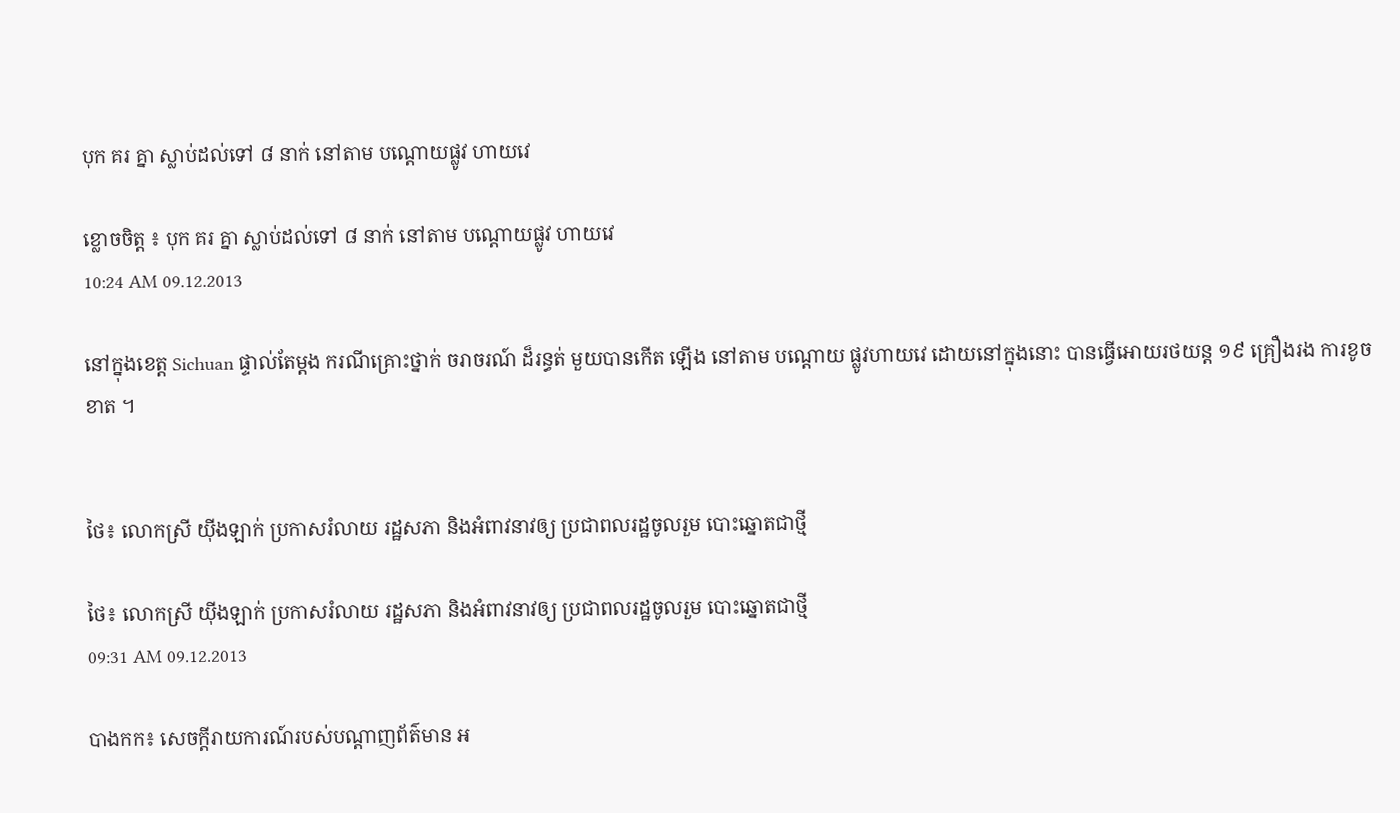បុក គរ គ្នា ស្លាប់ដល់ទៅ ៨ នាក់ នៅតាម បណ្តោយផ្លូវ ហាយវេ

ខ្លោចចិត្ត ៖ បុក គរ គ្នា ស្លាប់ដល់ទៅ ៨ នាក់ នៅតាម បណ្តោយផ្លូវ ហាយវេ
10:24 AM 09.12.2013

នៅក្នុងខេត្ត Sichuan ផ្ទាល់តែម្តង ករណីគ្រោះថ្នាក់ ចរាចរណ៍ ដ៏រន្ធត់ មួយបានកើត ឡើង នៅតាម បណ្តោយ ផ្លូវហាយវេ ដោយនៅក្នុងនោះ បានធ្វើអោយរថយន្ត ១៩ គ្រឿងរង ការខូចខាត ។


ថៃ៖ លោកស្រី យ៉ីងឡាក់ ប្រកាសរំលាយ រដ្ឋសភា និងអំពាវនាវឲ្យ ប្រជាពលរដ្ឋចូលរួម បោះឆ្នោតជាថ្មី

ថៃ៖ លោកស្រី យ៉ីងឡាក់ ប្រកាសរំលាយ រដ្ឋសភា និងអំពាវនាវឲ្យ ប្រជាពលរដ្ឋចូលរួម បោះឆ្នោតជាថ្មី
09:31 AM 09.12.2013

បាងកក៖ សេចក្តីរាយការណ៍របស់បណ្តាញព័ត៌មាន អ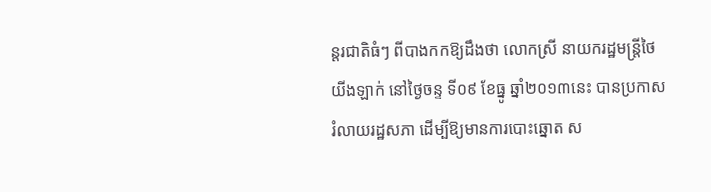ន្តរជាតិធំៗ ពីបាងកកឱ្យដឹងថា លោកស្រី នាយករដ្ឋមន្រ្តីថៃ យីងឡាក់ នៅថ្ងៃចន្ទ ទី០៩ ខែធ្នូ ឆ្នាំ២០១៣នេះ បានប្រកាសរំលាយរដ្ឋសភា ដើម្បីឱ្យមានការបោះឆ្នោត ស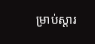ម្រាប់ស្តារ